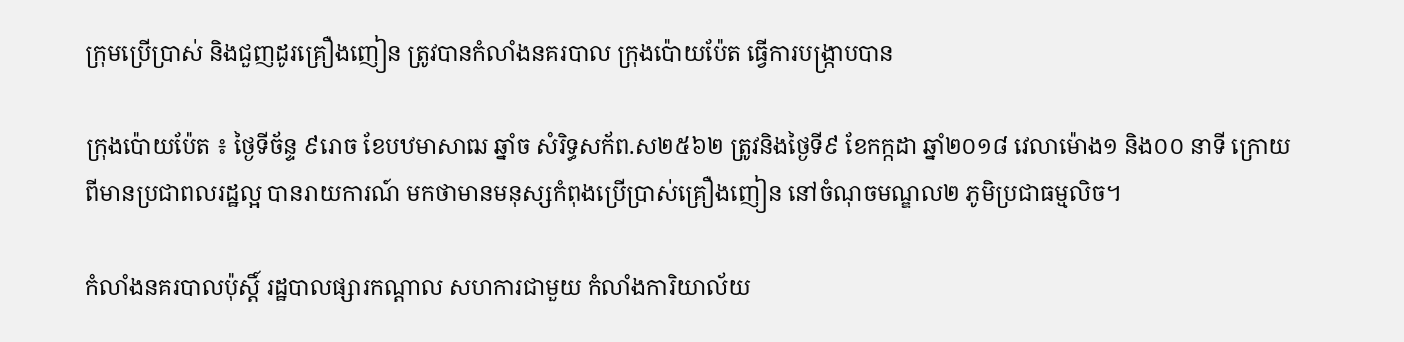ក្រុមប្រើប្រាស់ និងជួញដូរគ្រឿងញៀន ត្រូវបានកំលាំងនគរបាល ក្រុងប៉ោយប៉ែត ធ្វើការបង្ក្រាបបាន

ក្រុងប៉ោយប៉ែត ៖ ថ្ងៃទីច័ន្ទ ៩រោច ខែបឋមាសាឍ ឆ្នាំច សំរិទ្ធសក័ព.ស២៥៦២ ត្រូវនិងថ្ងៃទី៩ ខែកក្កដា ឆ្នាំ២០១៨ វេលាម៉ោង១ និង០០ នាទី ក្រោយពីមានប្រជាពលរដ្ឋល្អ បានរាយការណ៍ មកថាមានមនុស្សកំពុងប្រើប្រាស់គ្រឿងញៀន នៅចំណុចមណ្ឌល២ ភូមិប្រជាធម្មលិច។

កំលាំងនគរបាលប៉ុស្តិ៍ រដ្ឋបាលផ្សារកណ្តាល សហការជាមួយ កំលាំងការិយាល័យ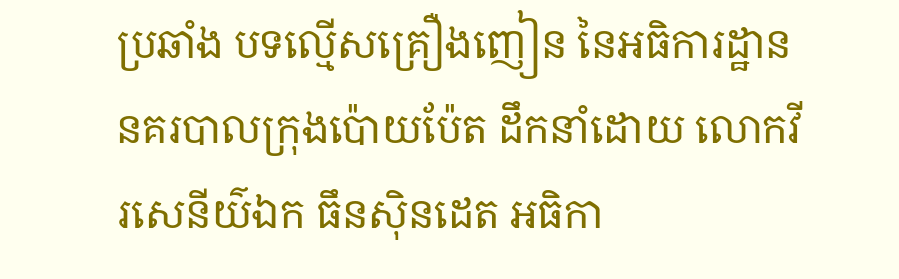ប្រឆាំង បទល្មើសគ្រឿងញៀន នៃអធិការដ្ឋាននគរបាលក្រុងប៉ោយប៉ែត ដឹកនាំដោយ លោកវីរសេនីយ៌ឯក ធឹនសុិនដេត អធិកា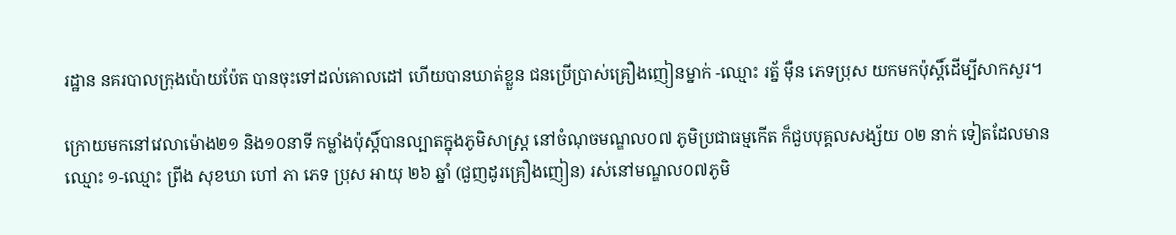រដ្ឋាន នគរបាលក្រុងប៉ោយប៉ែត បានចុះទៅដល់គោលដៅ ហើយបានឃាត់ខ្លួន ជនប្រើប្រាស់គ្រឿងញៀនម្នាក់ -ឈ្មោះ រត័្ន ម៉ឺន ភេទប្រុស យកមកប៉ុស្តិ៍ដើម្បីសាកសួរ។

ក្រោយមកនៅវេលាម៉ោង២១ និង១០នាទី កម្លាំងប៉ុស្តិ៍បានល្បាតក្នុងភូមិសាស្រ្ត នៅចំណុចមណ្ឌល០៧ ភូមិប្រជាធម្មកើត ក៏ជួបបុគ្គលសង្ស័យ ០២ នាក់ ទៀតដែលមាន ឈ្មោះ ១-ឈ្មោះ ព្រីង សុខឃា ហៅ ភា ភេទ ប្រុស អាយុ ២៦ ឆ្នាំ (ជួញដូរគ្រឿងញៀន) រស់នៅមណ្ឌល០៧ភូមិ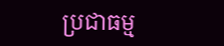ប្រជាធម្ម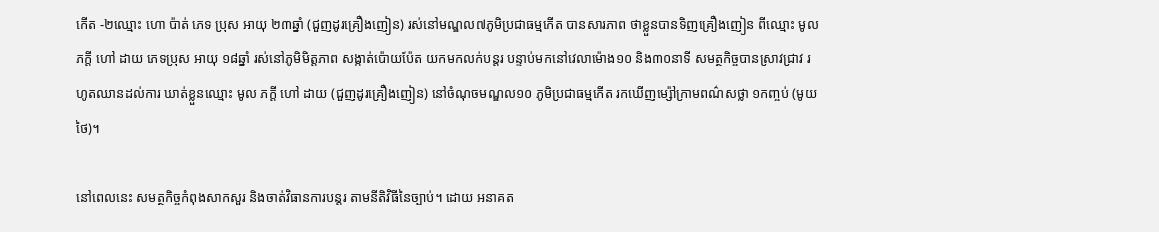កើត -២ឈ្មោះ ហោ ប៉ាត់ ភេទ ប្រុស អាយុ ២៣ឆ្នាំ (ជួញដូរគ្រឿងញៀន) រស់នៅមណ្ឌល៧ភូមិប្រជាធម្មកើត បានសារភាព ថាខ្លួនបានទិញគ្រឿងញៀន ពីឈ្មោះ មូល ភក្តី ហៅ ដាយ ភេទប្រុស អាយុ ១៨ឆ្នាំ រស់នៅភូមិមិត្តភាព សង្កាត់ប៉ោយប៉ែត យកមកលក់បន្តរ បន្ទាប់មកនៅវេលាម៉ោង១០ និង៣០នាទី សមត្ថកិច្ចបានស្រាវជ្រាវ រហូតឈានដល់ការ ឃាត់ខ្លួនឈ្មោះ មូល ភក្តី ហៅ ដាយ (ជួញដូរគ្រឿងញៀន) នៅចំណុចមណ្ឌល១០ ភូមិប្រជាធម្មកើត រកឃើញម្ស៉ៅក្រាមពណ៌សថ្លា ១កញ្ចប់ (មូយថៃ)។

នៅពេលនេះ សមត្ថកិច្ចកំពុងសាកសួរ និងចាត់វិធានការបន្តរ តាមនីតិវិធីនៃច្បាប់។ ដោយ អនាគត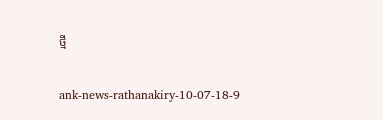ថ្មី

ank-news-rathanakiry-10-07-18-9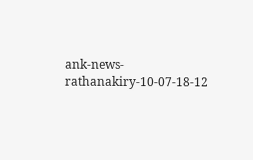ank-news-rathanakiry-10-07-18-12